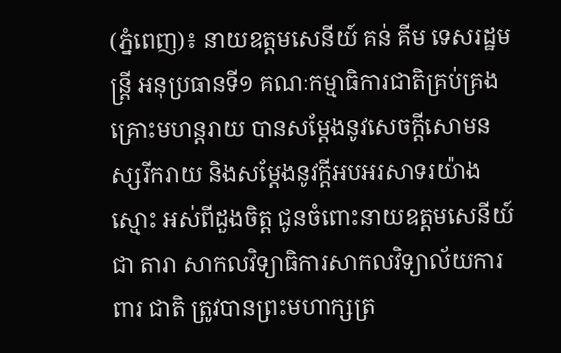(ភ្នំពេញ)៖ នាយឧត្តមសេនីយ៍ គន់ គីម ទេសរដ្ឋមន្ត្រី អនុប្រធានទី១ គណៈកម្មាធិការជាតិគ្រប់គ្រង គ្រោះមហន្តរាយ បានសម្តែងនូវសេចក្តីសោមនស្សរីករាយ និងសម្តែងនូវក្តីអបអរសាទរយ៉ាងស្មោះ អស់ពីដួងចិត្ត ជូនចំពោះនាយឧត្តមសេនីយ៍ ជា តារា សាកលវិទ្យាធិការសាកលវិទ្យាល័យការពារ ជាតិ ត្រូវបានព្រះមហាក្សត្រ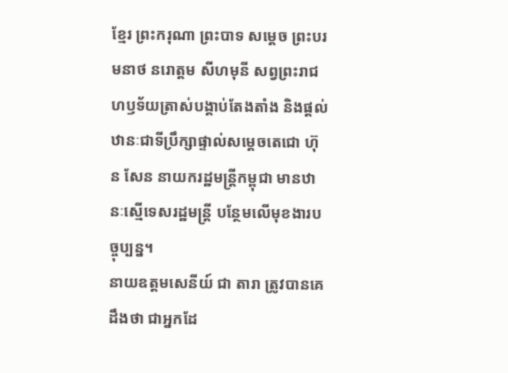ខ្មែរ ព្រះករុណា ព្រះបាទ សម្តេច ព្រះបរមនាថ នរោត្តម សីហមុនី សព្វព្រះរាជហឫទ័យត្រាស់បង្គាប់តែងតាំង និងផ្តល់ឋានៈជាទីប្រឹក្សាផ្ទាល់សម្តេចតេជោ ហ៊ុន សែន នាយករដ្ឋមន្ត្រីកម្ពុជា មានឋានៈស្មើទេសរដ្ឋមន្រ្តី បន្ថែមលើមុខងារបច្ចុប្បន្ន។
នាយឧត្តមសេនីយ៍ ជា តារា ត្រូវបានគេដឹងថា ជាអ្នកដែ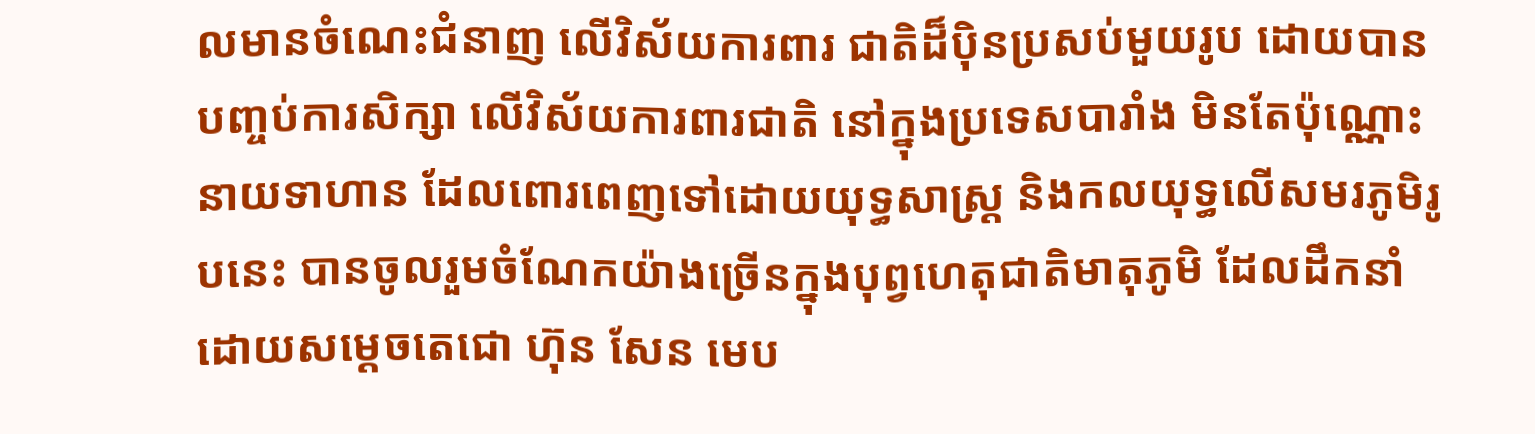លមានចំណេះជំនាញ លើវិស័យការពារ ជាតិដ៏ប៉ិនប្រសប់មួយរូប ដោយបានបញ្ចប់ការសិក្សា លើវិស័យការពារជាតិ នៅក្នុងប្រទេសបារាំង មិនតែប៉ុណ្ណោះនាយទាហាន ដែលពោរពេញទៅដោយយុទ្ធសាស្ដ្រ និងកលយុទ្ធលើសមរភូមិរូបនេះ បានចូលរួមចំណែកយ៉ាងច្រើនក្នុងបុព្វហេតុជាតិមាតុភូមិ ដែលដឹកនាំដោយសម្ដេចតេជោ ហ៊ុន សែន មេប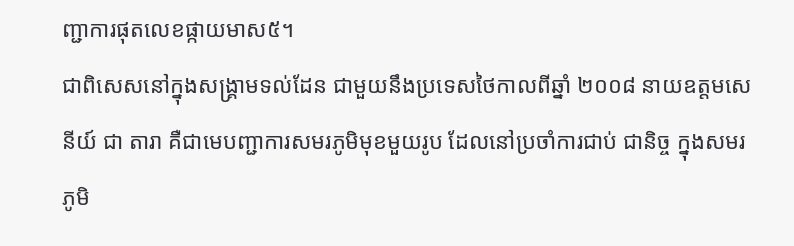ញ្ជាការផុតលេខផ្កាយមាស៥។
ជាពិសេសនៅក្នុងសង្គ្រាមទល់ដែន ជាមួយនឹងប្រទេសថៃកាលពីឆ្នាំ ២០០៨ នាយឧត្តមសេនីយ៍ ជា តារា គឺជាមេបញ្ជាការសមរភូមិមុខមួយរូប ដែលនៅប្រចាំការជាប់ ជានិច្ច ក្នុងសមរភូមិ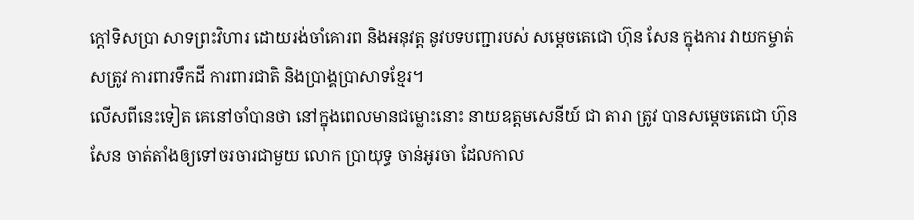ក្ដៅទិសប្រា សាទព្រះវិហារ ដោយរង់ចាំគោរព និងអនុវត្ត នូវបទបញ្ជារបស់ សម្ដេចតេជោ ហ៊ុន សែន ក្នុងការ វាយកម្ចាត់សត្រូវ ការពារទឹកដី ការពារជាតិ និងប្រាង្គប្រាសាទខ្មែរ។
លើសពីនេះទៀត គេនៅចាំបានថា នៅក្នុងពេលមានជម្លោះនោះ នាយឧត្តមសេនីយ៍ ជា តារា ត្រូវ បានសម្តេចតេជោ ហ៊ុន សែន ចាត់តាំងឲ្យទៅចរចារជាមួយ លោក ប្រាយុទ្ធ ចាន់អូរចា ដែលកាល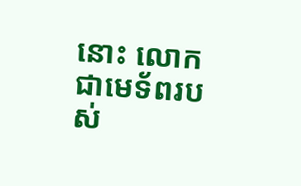នោះ លោកជាមេទ័ពរបស់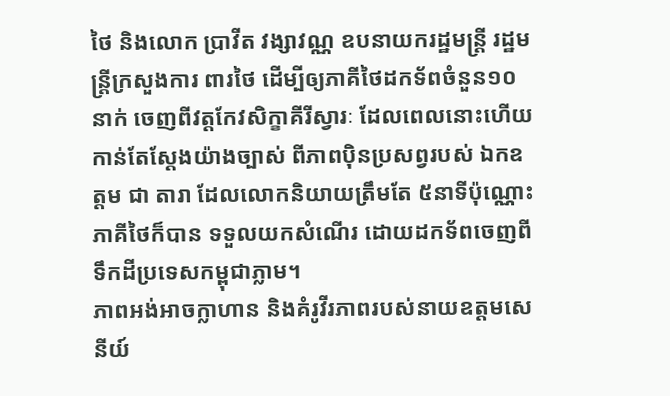ថៃ និងលោក ប្រាវីត វង្សាវណ្ណ ឧបនាយករដ្ឋមន្ដ្រី រដ្ឋមន្ដ្រីក្រសួងការ ពារថៃ ដើម្បីឲ្យភាគីថៃដកទ័ពចំនួន១០នាក់ ចេញពីវត្តកែវសិក្ខាគីរីស្វារៈ ដែលពេលនោះហើយ កាន់តែស្ដែងយ៉ាងច្បាស់ ពីភាពប៉ិនប្រសព្វរបស់ ឯកឧត្តម ជា តារា ដែលលោកនិយាយត្រឹមតែ ៥នាទីប៉ុណ្ណោះ ភាគីថៃក៏បាន ទទួលយកសំណើរ ដោយដកទ័ពចេញពីទឹកដីប្រទេសកម្ពុជាភ្លាម។
ភាពអង់អាចក្លាហាន និងគំរូវីរភាពរបស់នាយឧត្តមសេនីយ៍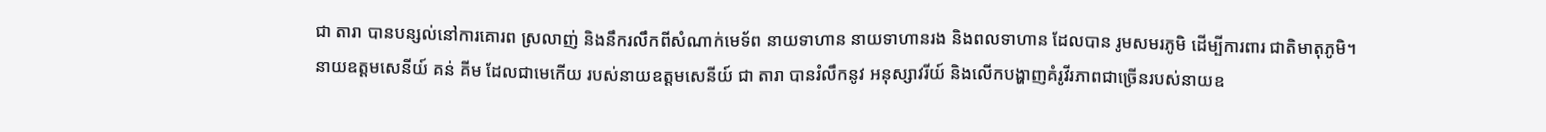ជា តារា បានបន្សល់នៅការគោរព ស្រលាញ់ និងនឹករលឹកពីសំណាក់មេទ័ព នាយទាហាន នាយទាហានរង និងពលទាហាន ដែលបាន រូមសមរភូមិ ដើម្បីការពារ ជាតិមាតុភូមិ។
នាយឧត្តមសេនីយ៍ គន់ គីម ដែលជាមេកើយ របស់នាយឧត្តមសេនីយ៍ ជា តារា បានរំលឹកនូវ អនុស្សាវរីយ៍ និងលើកបង្ហាញគំរូវីរភាពជាច្រើនរបស់នាយឧ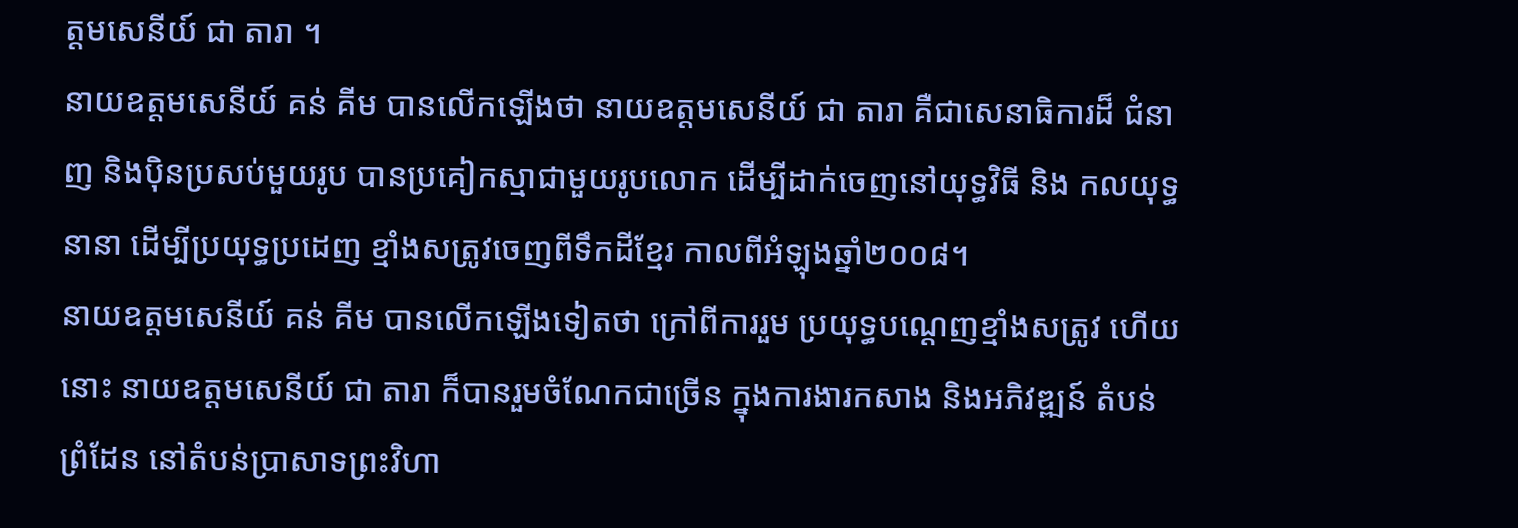ត្តមសេនីយ៍ ជា តារា ។
នាយឧត្តមសេនីយ៍ គន់ គីម បានលើកឡើងថា នាយឧត្តមសេនីយ៍ ជា តារា គឺជាសេនាធិការដ៏ ជំនាញ និងប៉ិនប្រសប់មួយរូប បានប្រគៀកស្មាជាមួយរូបលោក ដើម្បីដាក់ចេញនៅយុទ្ធវិធី និង កលយុទ្ធនានា ដើម្បីប្រយុទ្ធប្រដេញ ខ្មាំងសត្រូវចេញពីទឹកដីខ្មែរ កាលពីអំឡុងឆ្នាំ២០០៨។
នាយឧត្តមសេនីយ៍ គន់ គីម បានលើកឡើងទៀតថា ក្រៅពីការរួម ប្រយុទ្ធបណ្ដេញខ្មាំងសត្រូវ ហើយនោះ នាយឧត្ដមសេនីយ៍ ជា តារា ក៏បានរួមចំណែកជាច្រើន ក្នុងការងារកសាង និងអភិវឌ្ឍន៍ តំបន់ព្រំដែន នៅតំបន់ប្រាសាទព្រះវិហា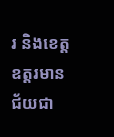រ និងខេត្តឧត្តរមានជ័យជា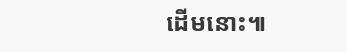ដើមនោះ៕